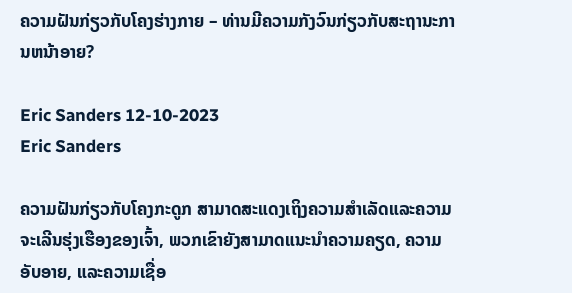ຄວາມຝັນກ່ຽວກັບໂຄງຮ່າງກາຍ – ທ່ານມີຄວາມກັງວົນກ່ຽວກັບສະຖານະການຫນ້າອາຍ?

Eric Sanders 12-10-2023
Eric Sanders

ຄວາມຝັນກ່ຽວກັບໂຄງກະດູກ ສາມາດສະແດງເຖິງຄວາມສຳເລັດແລະຄວາມຈະເລີນຮຸ່ງເຮືອງຂອງເຈົ້າ, ພວກເຂົາຍັງສາມາດແນະນຳຄວາມຄຽດ, ຄວາມອັບອາຍ, ແລະຄວາມເຊື່ອ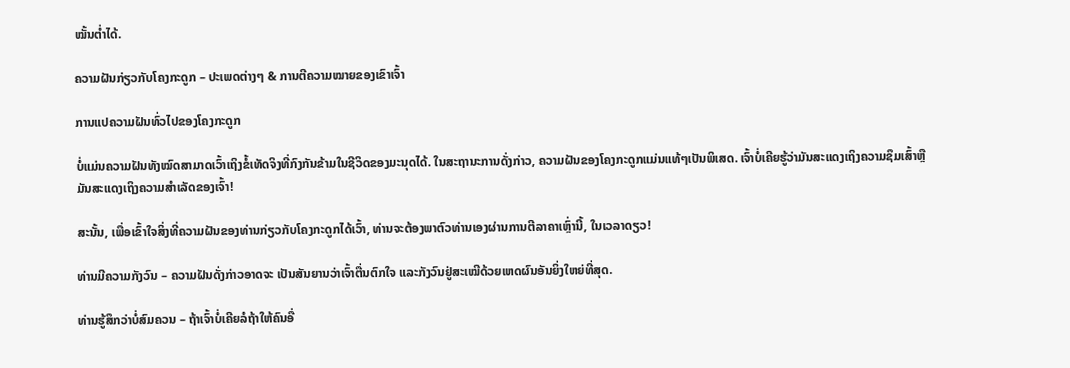ໝັ້ນຕໍ່າໄດ້.

ຄວາມຝັນກ່ຽວກັບໂຄງກະດູກ – ປະເພດຕ່າງໆ & ການຕີຄວາມໝາຍຂອງເຂົາເຈົ້າ

ການແປຄວາມຝັນທົ່ວໄປຂອງໂຄງກະດູກ

ບໍ່ແມ່ນຄວາມຝັນທັງໝົດສາມາດເວົ້າເຖິງຂໍ້ເທັດຈິງທີ່ກົງກັນຂ້າມໃນຊີວິດຂອງມະນຸດໄດ້. ໃນສະຖານະການດັ່ງກ່າວ, ຄວາມຝັນຂອງໂຄງກະດູກແມ່ນແທ້ໆເປັນພິເສດ. ເຈົ້າບໍ່ເຄີຍຮູ້ວ່າມັນສະແດງເຖິງຄວາມຊຶມເສົ້າຫຼືມັນສະແດງເຖິງຄວາມສໍາເລັດຂອງເຈົ້າ!

ສະນັ້ນ, ເພື່ອເຂົ້າໃຈສິ່ງທີ່ຄວາມຝັນຂອງທ່ານກ່ຽວກັບໂຄງກະດູກໄດ້ເວົ້າ, ທ່ານຈະຕ້ອງພາຕົວທ່ານເອງຜ່ານການຕີລາຄາເຫຼົ່ານີ້, ໃນເວລາດຽວ!

ທ່ານມີຄວາມກັງວົນ – ຄວາມຝັນດັ່ງກ່າວອາດຈະ ເປັນສັນຍານວ່າເຈົ້າຕື່ນຕົກໃຈ ແລະກັງວົນຢູ່ສະເໝີດ້ວຍເຫດຜົນອັນຍິ່ງໃຫຍ່ທີ່ສຸດ.

ທ່ານຮູ້ສຶກວ່າບໍ່ສົມຄວນ – ຖ້າເຈົ້າບໍ່ເຄີຍລໍຖ້າໃຫ້ຄົນອື່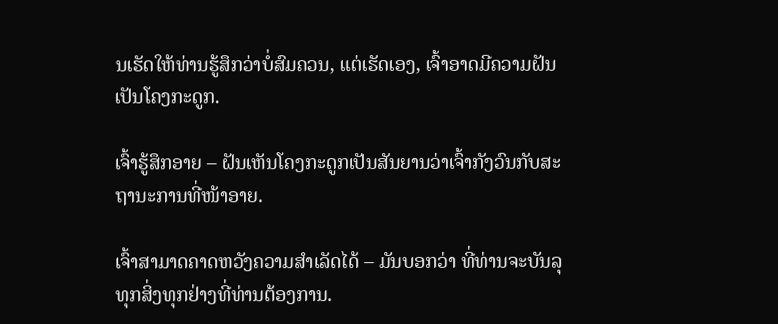ນເຮັດໃຫ້ທ່ານຮູ້ສຶກວ່າບໍ່ສົມຄວນ, ແຕ່ເຮັດເອງ, ເຈົ້າອາດມີຄວາມຝັນເປັນໂຄງກະດູກ.

ເຈົ້າຮູ້ສຶກອາຍ – ຝັນເຫັນໂຄງກະດູກເປັນສັນຍານວ່າເຈົ້າກັງວົນກັບສະຖານະການທີ່ໜ້າອາຍ.

ເຈົ້າສາມາດຄາດຫວັງຄວາມສຳເລັດໄດ້ – ມັນບອກວ່າ ທີ່ທ່ານຈະບັນລຸທຸກສິ່ງທຸກຢ່າງທີ່ທ່ານຕ້ອງການ.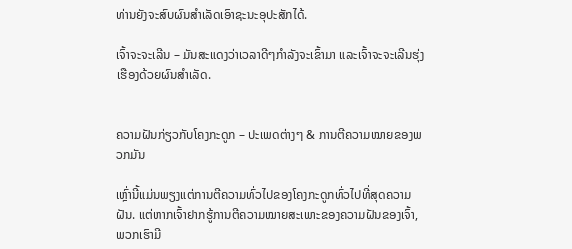ທ່ານຍັງຈະສົບຜົນສໍາເລັດເອົາຊະນະອຸປະສັກໄດ້.

ເຈົ້າຈະຈະເລີນ – ມັນສະແດງວ່າເວລາດີໆກຳລັງຈະເຂົ້າມາ ແລະເຈົ້າຈະຈະເລີນຮຸ່ງເຮືອງດ້ວຍຜົນສຳເລັດ.


ຄວາມຝັນກ່ຽວກັບໂຄງກະດູກ – ປະເພດຕ່າງໆ & ການຕີຄວາມໝາຍຂອງພວກມັນ

ເຫຼົ່ານີ້ແມ່ນພຽງແຕ່ການຕີຄວາມທົ່ວໄປຂອງໂຄງກະດູກທົ່ວໄປທີ່ສຸດຄວາມຝັນ. ແຕ່ຫາກເຈົ້າຢາກຮູ້ການຕີຄວາມໝາຍສະເພາະຂອງຄວາມຝັນຂອງເຈົ້າ, ພວກເຮົາມີ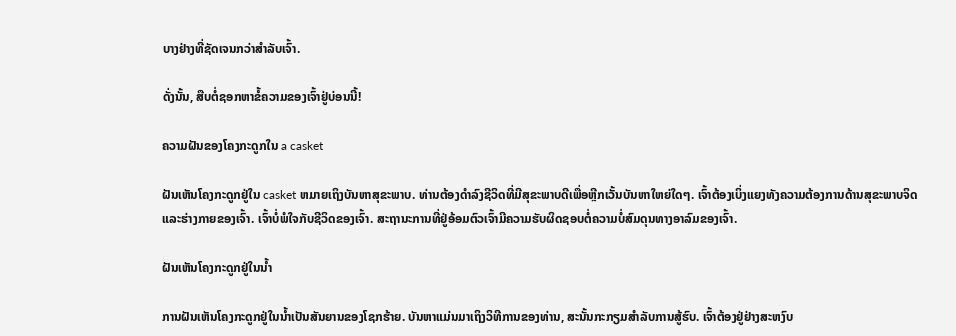ບາງຢ່າງທີ່ຊັດເຈນກວ່າສຳລັບເຈົ້າ.

ດັ່ງນັ້ນ, ສືບຕໍ່ຊອກຫາຂໍ້ຄວາມຂອງເຈົ້າຢູ່ບ່ອນນີ້!

ຄວາມຝັນຂອງໂຄງກະດູກໃນ a casket

ຝັນເຫັນໂຄງກະດູກຢູ່ໃນ casket ຫມາຍເຖິງບັນຫາສຸຂະພາບ. ທ່ານຕ້ອງດໍາລົງຊີວິດທີ່ມີສຸຂະພາບດີເພື່ອຫຼີກເວັ້ນບັນຫາໃຫຍ່ໃດໆ. ເຈົ້າຕ້ອງເບິ່ງແຍງທັງຄວາມຕ້ອງການດ້ານສຸຂະພາບຈິດ ແລະຮ່າງກາຍຂອງເຈົ້າ. ເຈົ້າບໍ່ພໍໃຈກັບຊີວິດຂອງເຈົ້າ. ສະຖານະການທີ່ຢູ່ອ້ອມຕົວເຈົ້າມີຄວາມຮັບຜິດຊອບຕໍ່ຄວາມບໍ່ສົມດຸນທາງອາລົມຂອງເຈົ້າ.

ຝັນເຫັນໂຄງກະດູກຢູ່ໃນນ້ຳ

ການຝັນເຫັນໂຄງກະດູກຢູ່ໃນນ້ຳເປັນສັນຍານຂອງໂຊກຮ້າຍ. ບັນຫາແມ່ນມາເຖິງວິທີການຂອງທ່ານ, ສະນັ້ນກະກຽມສໍາລັບການສູ້ຮົບ. ເຈົ້າຕ້ອງຢູ່ຢ່າງສະຫງົບ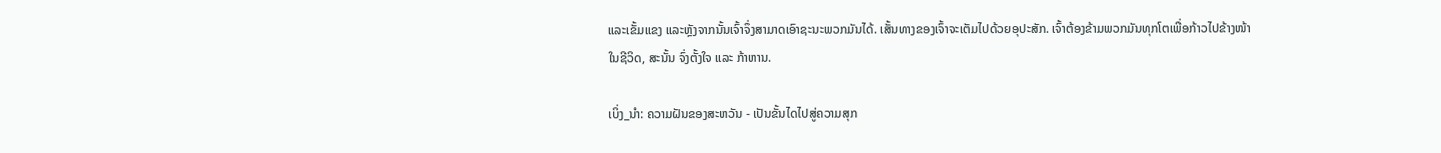ແລະເຂັ້ມແຂງ ແລະຫຼັງຈາກນັ້ນເຈົ້າຈຶ່ງສາມາດເອົາຊະນະພວກມັນໄດ້. ເສັ້ນທາງຂອງເຈົ້າຈະເຕັມໄປດ້ວຍອຸປະສັກ. ເຈົ້າຕ້ອງຂ້າມພວກມັນທຸກໂຕເພື່ອກ້າວໄປຂ້າງໜ້າໃນຊີວິດ, ສະນັ້ນ ຈົ່ງຕັ້ງໃຈ ແລະ ກ້າຫານ.

ເບິ່ງ_ນຳ: ຄວາມຝັນຂອງສະຫວັນ - ເປັນຂັ້ນໄດໄປສູ່ຄວາມສຸກ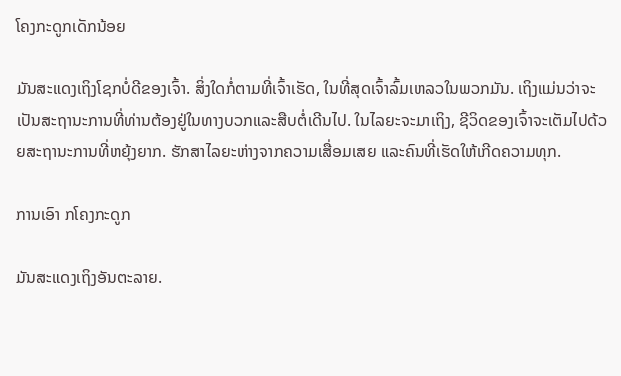ໂຄງກະດູກເດັກນ້ອຍ

ມັນສະແດງເຖິງໂຊກບໍ່ດີຂອງເຈົ້າ. ສິ່ງໃດກໍ່ຕາມທີ່ເຈົ້າເຮັດ, ໃນທີ່ສຸດເຈົ້າລົ້ມເຫລວໃນພວກມັນ. ເຖິງແມ່ນວ່າຈະເປັນສະຖານະການທີ່ທ່ານຕ້ອງຢູ່ໃນທາງບວກແລະສືບຕໍ່ເດີນໄປ. ໃນໄລຍະຈະມາເຖິງ, ຊີວິດຂອງເຈົ້າຈະເຕັມໄປດ້ວຍສະຖານະການທີ່ຫຍຸ້ງຍາກ. ຮັກສາໄລຍະຫ່າງຈາກຄວາມເສື່ອມເສຍ ແລະຄົນທີ່ເຮັດໃຫ້ເກີດຄວາມທຸກ.

ການເອົາ ກໂຄງກະດູກ

ມັນສະແດງເຖິງອັນຕະລາຍ.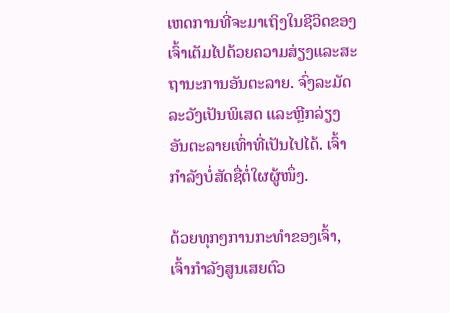ເຫດການທີ່ຈະມາເຖິງໃນຊີວິດຂອງເຈົ້າເຕັມໄປດ້ວຍຄວາມສ່ຽງແລະສະຖານະການອັນຕະລາຍ. ຈົ່ງລະມັດລະວັງເປັນພິເສດ ແລະຫຼີກລ່ຽງອັນຕະລາຍເທົ່າທີ່ເປັນໄປໄດ້. ເຈົ້າກໍາລັງບໍ່ສັດຊື່ຕໍ່ໃຜຜູ້ໜຶ່ງ.

ດ້ວຍທຸກໆການກະທຳຂອງເຈົ້າ, ເຈົ້າກຳລັງສູນເສຍຕົວ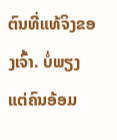ຕົນທີ່ແທ້ຈິງຂອງເຈົ້າ. ບໍ່ພຽງແຕ່ຄົນອ້ອມ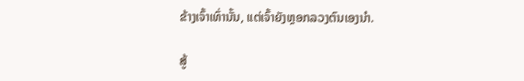ຂ້າງເຈົ້າເທົ່ານັ້ນ, ແຕ່ເຈົ້າຍັງຫຼອກລວງຕົນເອງນຳ.

ສູ້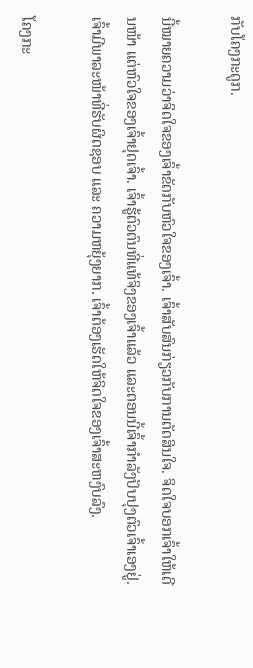ກັບໂຄງກະດູກ.

ນີ້ໝາຍຄວາມວ່າຈິດໃຈຂອງເຈົ້າຂັດກັບຫົວໃຈຂອງເຈົ້າ. ເຈົ້າສັບສົນກ່ຽວກັບການຕັດສິນໃຈ. ຈິດໃຈບອກເຈົ້າໃຫ້ເດີນໜ້າ ແຕ່ຫົວໃຈຂອງເຈົ້າຢຸດເຈົ້າ. ເຈົ້າຮູ້ຕົວຕົນທີ່ແທ້ຈິງຂອງເຈົ້າແລ້ວ ແລະຕອນນີ້ເຈົ້າກຳລັງປັບປຸງຕົວເຈົ້າເອງຢູ່. ເຈົ້າມີພາລະໜ້າທີ່ຮັບຜິດຊອບ ແລະ ຄວາມຫຍຸ້ງຍາກ. ເຈົ້າຕ້ອງເຮັດໃຫ້ຈິດໃຈຂອງເຈົ້າສະຫງົບລົງ.

ໂຄງກະ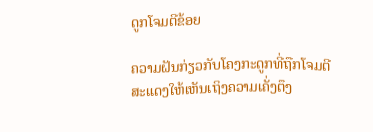ດູກໂຈມຕີຂ້ອຍ

ຄວາມຝັນກ່ຽວກັບໂຄງກະດູກທີ່ຖືກໂຈມຕີ ສະແດງໃຫ້ເຫັນເຖິງຄວາມເຄັ່ງຕຶງ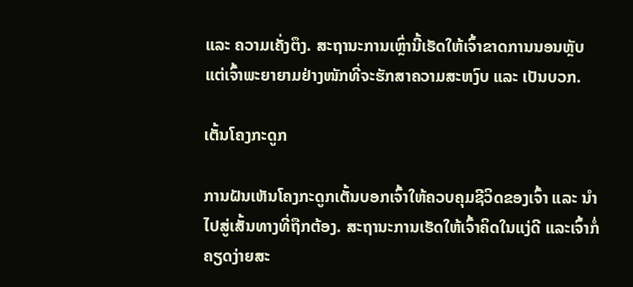ແລະ ຄວາມເຄັ່ງຕຶງ. ສະຖານະການເຫຼົ່ານີ້ເຮັດໃຫ້ເຈົ້າຂາດການນອນຫຼັບ ແຕ່ເຈົ້າພະຍາຍາມຢ່າງໜັກທີ່ຈະຮັກສາຄວາມສະຫງົບ ແລະ ເປັນບວກ.

ເຕັ້ນໂຄງກະດູກ

ການຝັນເຫັນໂຄງກະດູກເຕັ້ນບອກເຈົ້າໃຫ້ຄວບຄຸມຊີວິດຂອງເຈົ້າ ແລະ ນຳໄປສູ່ເສັ້ນທາງທີ່ຖືກຕ້ອງ. ສະຖານະການເຮັດໃຫ້ເຈົ້າຄິດໃນແງ່ດີ ແລະເຈົ້າກໍ່ຄຽດງ່າຍສະ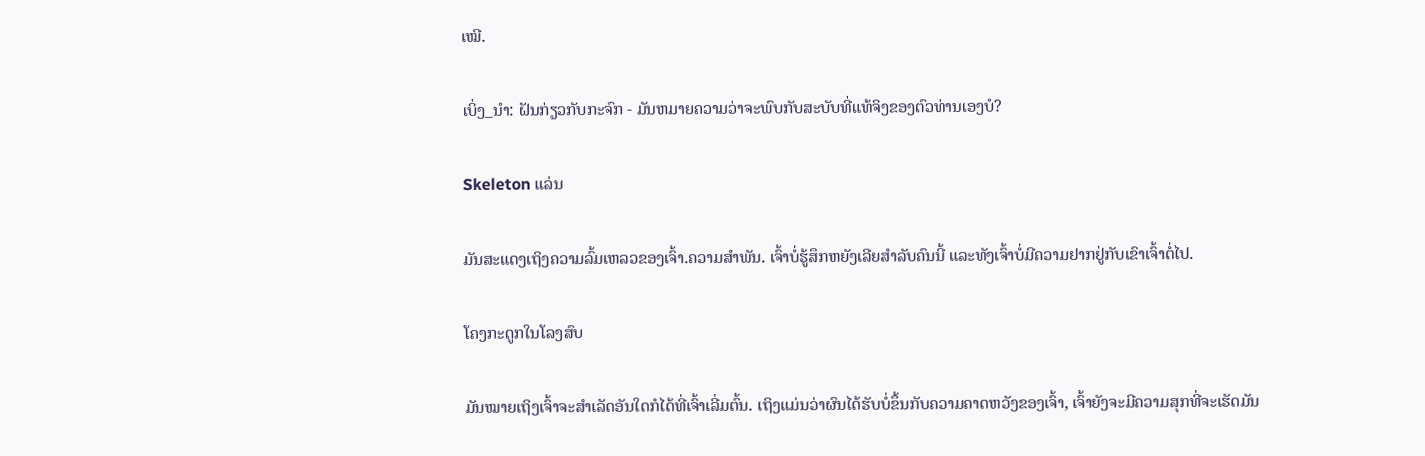ເໝີ.

ເບິ່ງ_ນຳ: ຝັນກ່ຽວກັບກະຈົກ - ມັນຫມາຍຄວາມວ່າຈະພົບກັບສະບັບທີ່ແທ້ຈິງຂອງຕົວທ່ານເອງບໍ?

Skeleton ແລ່ນ

ມັນສະແດງເຖິງຄວາມລົ້ມເຫລວຂອງເຈົ້າ.ຄວາມສໍາພັນ. ເຈົ້າບໍ່ຮູ້ສຶກຫຍັງເລີຍສຳລັບຄົນນີ້ ແລະທັງເຈົ້າບໍ່ມີຄວາມຢາກຢູ່ກັບເຂົາເຈົ້າຕໍ່ໄປ.

ໂຄງກະດູກໃນໂລງສົບ

ມັນໝາຍເຖິງເຈົ້າຈະສຳເລັດອັນໃດກໍໄດ້ທີ່ເຈົ້າເລີ່ມຕົ້ນ. ເຖິງແມ່ນວ່າຜົນໄດ້ຮັບບໍ່ຂຶ້ນກັບຄວາມຄາດຫວັງຂອງເຈົ້າ, ເຈົ້າຍັງຈະມີຄວາມສຸກທີ່ຈະເຮັດມັນ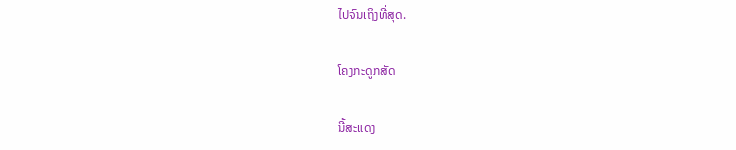ໄປຈົນເຖິງທີ່ສຸດ.

ໂຄງກະດູກສັດ

ນີ້ສະແດງ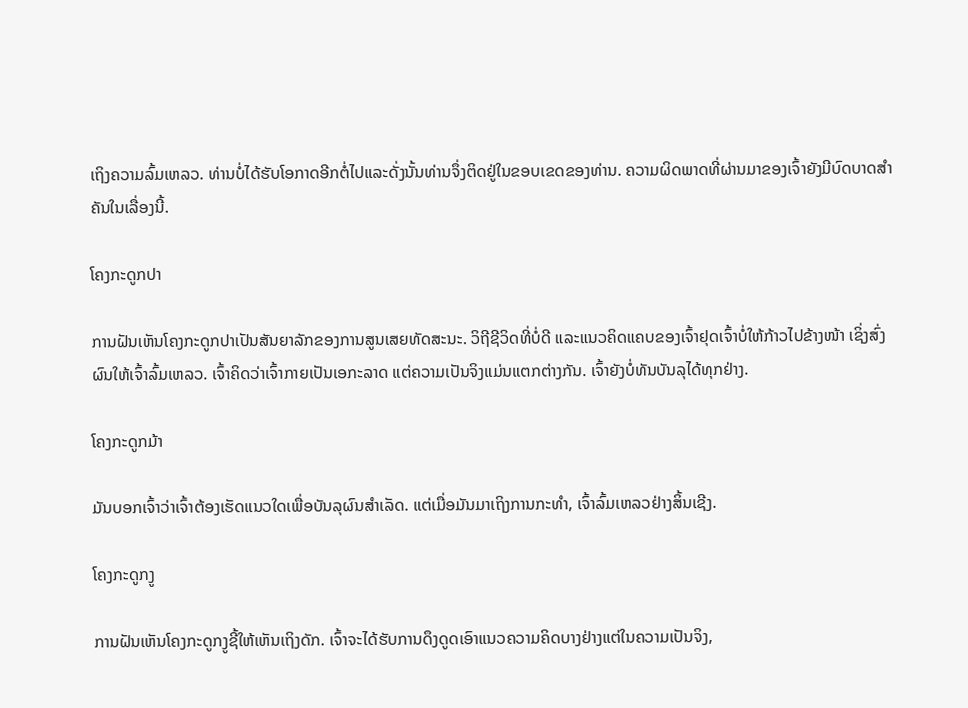ເຖິງຄວາມລົ້ມເຫລວ. ທ່ານບໍ່ໄດ້ຮັບໂອກາດອີກຕໍ່ໄປແລະດັ່ງນັ້ນທ່ານຈຶ່ງຕິດຢູ່ໃນຂອບເຂດຂອງທ່ານ. ຄວາມຜິດພາດທີ່ຜ່ານມາຂອງເຈົ້າຍັງມີບົດບາດສໍາຄັນໃນເລື່ອງນີ້.

ໂຄງກະດູກປາ

ການຝັນເຫັນໂຄງກະດູກປາເປັນສັນຍາລັກຂອງການສູນເສຍທັດສະນະ. ວິຖີຊີວິດທີ່ບໍ່ດີ ແລະແນວຄິດແຄບຂອງເຈົ້າຢຸດເຈົ້າບໍ່ໃຫ້ກ້າວໄປຂ້າງໜ້າ ເຊິ່ງສົ່ງຜົນໃຫ້ເຈົ້າລົ້ມເຫລວ. ເຈົ້າຄິດວ່າເຈົ້າກາຍເປັນເອກະລາດ ແຕ່ຄວາມເປັນຈິງແມ່ນແຕກຕ່າງກັນ. ເຈົ້າຍັງບໍ່ທັນບັນລຸໄດ້ທຸກຢ່າງ.

ໂຄງກະດູກມ້າ

ມັນບອກເຈົ້າວ່າເຈົ້າຕ້ອງເຮັດແນວໃດເພື່ອບັນລຸຜົນສຳເລັດ. ແຕ່ເມື່ອມັນມາເຖິງການກະທຳ, ເຈົ້າລົ້ມເຫລວຢ່າງສິ້ນເຊີງ.

ໂຄງກະດູກງູ

ການຝັນເຫັນໂຄງກະດູກງູຊີ້ໃຫ້ເຫັນເຖິງດັກ. ເຈົ້າຈະໄດ້ຮັບການດຶງດູດເອົາແນວຄວາມຄິດບາງຢ່າງແຕ່ໃນຄວາມເປັນຈິງ,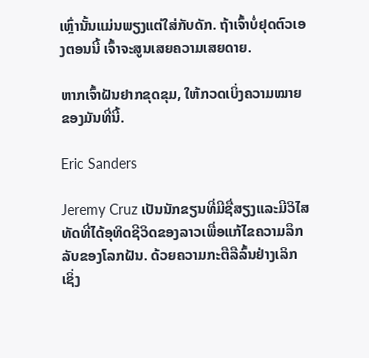ເຫຼົ່ານັ້ນແມ່ນພຽງແຕ່ໃສ່ກັບດັກ. ຖ້າເຈົ້າບໍ່ຢຸດຕົວເອງຕອນນີ້ ເຈົ້າຈະສູນເສຍຄວາມເສຍດາຍ.

ຫາກເຈົ້າຝັນຢາກຂຸດຂຸມ, ໃຫ້ກວດເບິ່ງຄວາມໝາຍຂອງມັນທີ່ນີ້.

Eric Sanders

Jeremy Cruz ເປັນນັກຂຽນທີ່ມີຊື່ສຽງແລະມີວິໄສທັດທີ່ໄດ້ອຸທິດຊີວິດຂອງລາວເພື່ອແກ້ໄຂຄວາມລຶກລັບຂອງໂລກຝັນ. ດ້ວຍຄວາມກະຕືລືລົ້ນຢ່າງເລິກເຊິ່ງ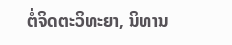ຕໍ່ຈິດຕະວິທະຍາ, ນິທານ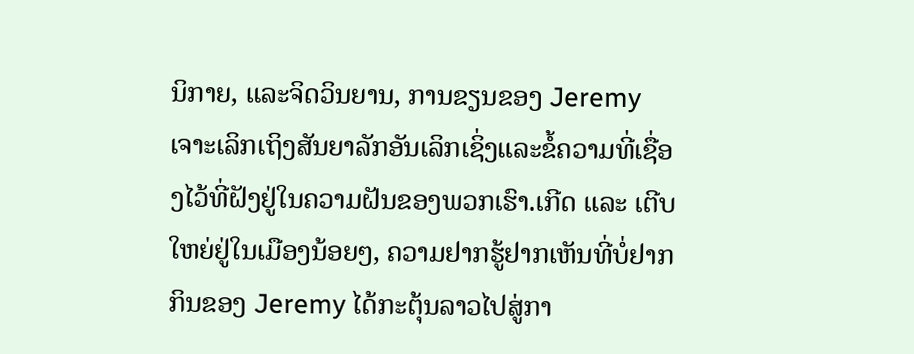ນິກາຍ, ແລະຈິດວິນຍານ, ການຂຽນຂອງ Jeremy ເຈາະເລິກເຖິງສັນຍາລັກອັນເລິກເຊິ່ງແລະຂໍ້ຄວາມທີ່ເຊື່ອງໄວ້ທີ່ຝັງຢູ່ໃນຄວາມຝັນຂອງພວກເຮົາ.ເກີດ ແລະ ເຕີບໃຫຍ່ຢູ່ໃນເມືອງນ້ອຍໆ, ຄວາມຢາກຮູ້ຢາກເຫັນທີ່ບໍ່ຢາກກິນຂອງ Jeremy ໄດ້ກະຕຸ້ນລາວໄປສູ່ກາ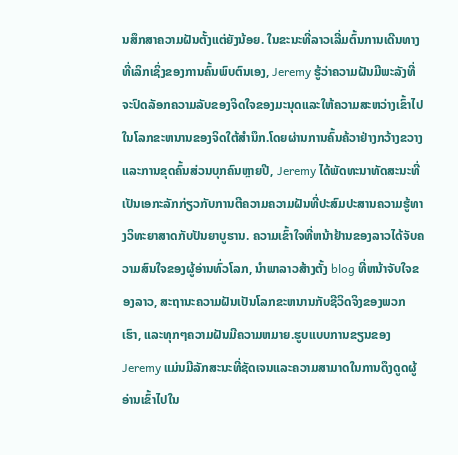ນສຶກສາຄວາມຝັນຕັ້ງແຕ່ຍັງນ້ອຍ. ໃນຂະນະທີ່ລາວເລີ່ມຕົ້ນການເດີນທາງທີ່ເລິກເຊິ່ງຂອງການຄົ້ນພົບຕົນເອງ, Jeremy ຮູ້ວ່າຄວາມຝັນມີພະລັງທີ່ຈະປົດລັອກຄວາມລັບຂອງຈິດໃຈຂອງມະນຸດແລະໃຫ້ຄວາມສະຫວ່າງເຂົ້າໄປໃນໂລກຂະຫນານຂອງຈິດໃຕ້ສໍານຶກ.ໂດຍຜ່ານການຄົ້ນຄ້ວາຢ່າງກວ້າງຂວາງແລະການຂຸດຄົ້ນສ່ວນບຸກຄົນຫຼາຍປີ, Jeremy ໄດ້ພັດທະນາທັດສະນະທີ່ເປັນເອກະລັກກ່ຽວກັບການຕີຄວາມຄວາມຝັນທີ່ປະສົມປະສານຄວາມຮູ້ທາງວິທະຍາສາດກັບປັນຍາບູຮານ. ຄວາມເຂົ້າໃຈທີ່ຫນ້າຢ້ານຂອງລາວໄດ້ຈັບຄວາມສົນໃຈຂອງຜູ້ອ່ານທົ່ວໂລກ, ນໍາພາລາວສ້າງຕັ້ງ blog ທີ່ຫນ້າຈັບໃຈຂອງລາວ, ສະຖານະຄວາມຝັນເປັນໂລກຂະຫນານກັບຊີວິດຈິງຂອງພວກເຮົາ, ແລະທຸກໆຄວາມຝັນມີຄວາມຫມາຍ.ຮູບແບບການຂຽນຂອງ Jeremy ແມ່ນມີລັກສະນະທີ່ຊັດເຈນແລະຄວາມສາມາດໃນການດຶງດູດຜູ້ອ່ານເຂົ້າໄປໃນ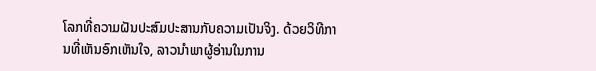ໂລກທີ່ຄວາມຝັນປະສົມປະສານກັບຄວາມເປັນຈິງ. ດ້ວຍວິທີການທີ່ເຫັນອົກເຫັນໃຈ, ລາວນໍາພາຜູ້ອ່ານໃນການ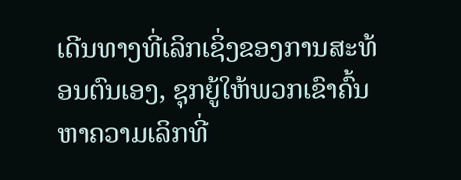ເດີນທາງທີ່ເລິກເຊິ່ງຂອງການສະທ້ອນຕົນເອງ, ຊຸກຍູ້ໃຫ້ພວກເຂົາຄົ້ນຫາຄວາມເລິກທີ່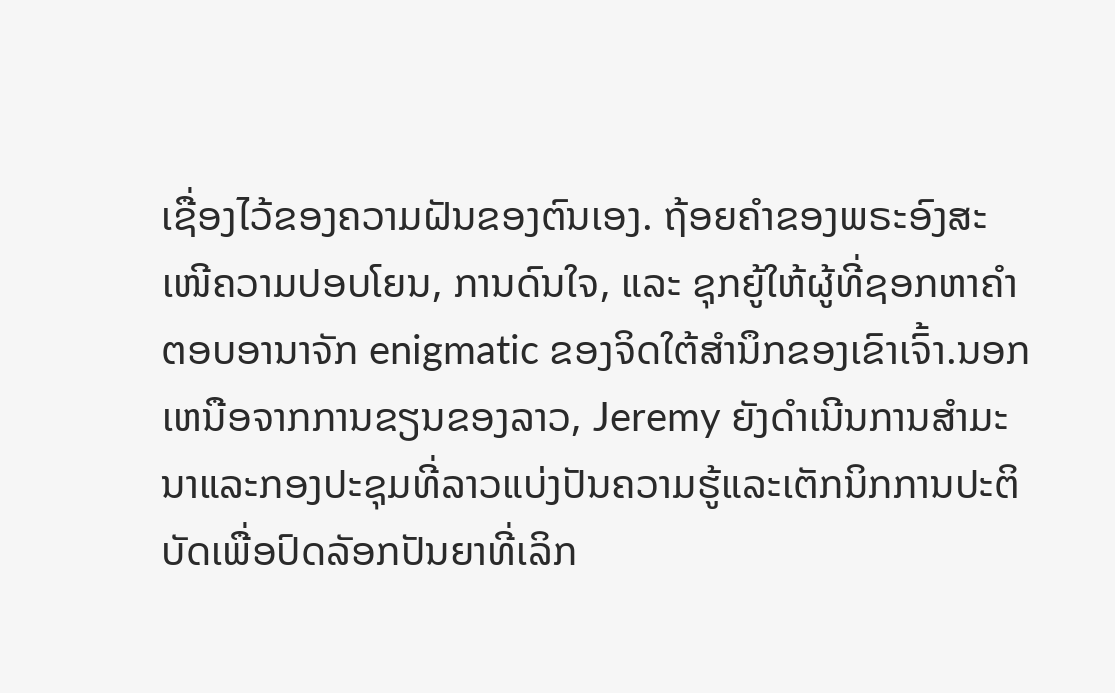ເຊື່ອງໄວ້ຂອງຄວາມຝັນຂອງຕົນເອງ. ຖ້ອຍຄຳຂອງພຣະອົງສະເໜີຄວາມປອບໂຍນ, ການດົນໃຈ, ແລະ ຊຸກຍູ້ໃຫ້ຜູ້ທີ່ຊອກຫາຄຳຕອບອານາຈັກ enigmatic ຂອງຈິດໃຕ້ສໍານຶກຂອງເຂົາເຈົ້າ.ນອກເຫນືອຈາກການຂຽນຂອງລາວ, Jeremy ຍັງດໍາເນີນການສໍາມະນາແລະກອງປະຊຸມທີ່ລາວແບ່ງປັນຄວາມຮູ້ແລະເຕັກນິກການປະຕິບັດເພື່ອປົດລັອກປັນຍາທີ່ເລິກ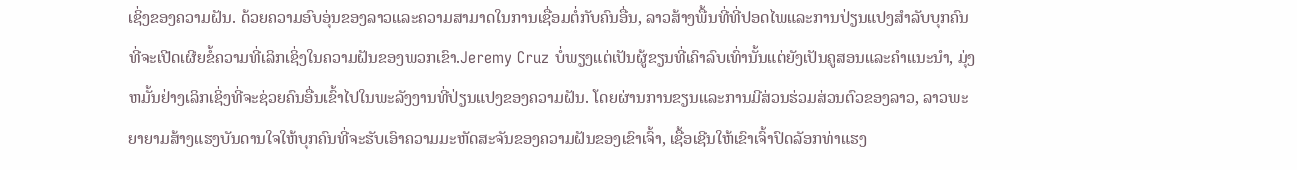ເຊິ່ງຂອງຄວາມຝັນ. ດ້ວຍຄວາມອົບອຸ່ນຂອງລາວແລະຄວາມສາມາດໃນການເຊື່ອມຕໍ່ກັບຄົນອື່ນ, ລາວສ້າງພື້ນທີ່ທີ່ປອດໄພແລະການປ່ຽນແປງສໍາລັບບຸກຄົນທີ່ຈະເປີດເຜີຍຂໍ້ຄວາມທີ່ເລິກເຊິ່ງໃນຄວາມຝັນຂອງພວກເຂົາ.Jeremy Cruz ບໍ່ພຽງແຕ່ເປັນຜູ້ຂຽນທີ່ເຄົາລົບເທົ່ານັ້ນແຕ່ຍັງເປັນຄູສອນແລະຄໍາແນະນໍາ, ມຸ່ງຫມັ້ນຢ່າງເລິກເຊິ່ງທີ່ຈະຊ່ວຍຄົນອື່ນເຂົ້າໄປໃນພະລັງງານທີ່ປ່ຽນແປງຂອງຄວາມຝັນ. ໂດຍຜ່ານການຂຽນແລະການມີສ່ວນຮ່ວມສ່ວນຕົວຂອງລາວ, ລາວພະຍາຍາມສ້າງແຮງບັນດານໃຈໃຫ້ບຸກຄົນທີ່ຈະຮັບເອົາຄວາມມະຫັດສະຈັນຂອງຄວາມຝັນຂອງເຂົາເຈົ້າ, ເຊື້ອເຊີນໃຫ້ເຂົາເຈົ້າປົດລັອກທ່າແຮງ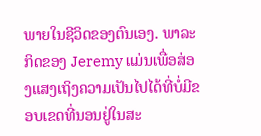ພາຍໃນຊີວິດຂອງຕົນເອງ. ພາລະກິດຂອງ Jeremy ແມ່ນເພື່ອສ່ອງແສງເຖິງຄວາມເປັນໄປໄດ້ທີ່ບໍ່ມີຂອບເຂດທີ່ນອນຢູ່ໃນສະ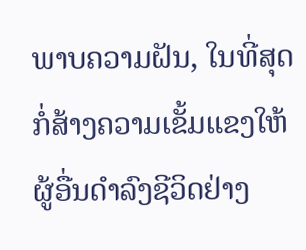ພາບຄວາມຝັນ, ໃນທີ່ສຸດກໍ່ສ້າງຄວາມເຂັ້ມແຂງໃຫ້ຜູ້ອື່ນດໍາລົງຊີວິດຢ່າງ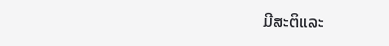ມີສະຕິແລະ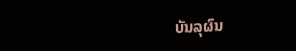ບັນລຸຜົນ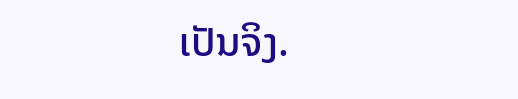ເປັນຈິງ.